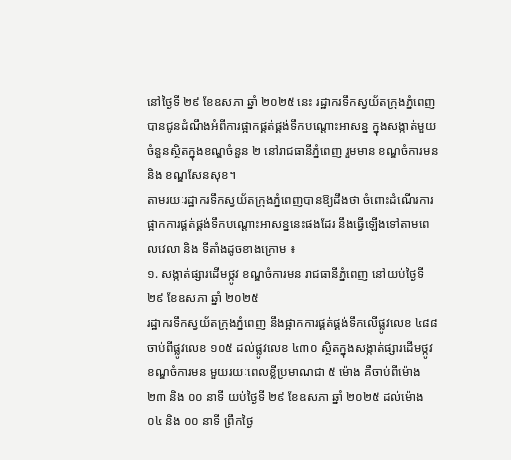នៅថ្ងៃទី ២៩ ខែឧសភា ឆ្នាំ ២០២៥ នេះ រដ្ឋាករទឹកស្វយ័តក្រុងភ្នំពេញ បានជូនដំណឹងអំពីការផ្អាកផ្គត់ផ្គង់ទឹកបណ្ដោះអាសន្ន ក្នុងសង្កាត់មួយចំនួនស្ថិតក្នុងខណ្ឌចំនួន ២ នៅរាជធានីភ្នំពេញ រួមមាន ខណ្ឌចំការមន និង ខណ្ឌសែនសុខ។
តាមរយៈរដ្ឋាករទឹកស្វយ័តក្រុងភ្នំពេញបានឱ្យដឹងថា ចំពោះដំណើរការផ្អាកការផ្គត់ផ្គង់ទឹកបណ្ដោះអាសន្ននេះផងដែរ នឹងធ្វើឡើងទៅតាមពេលវេលា និង ទីតាំងដូចខាងក្រោម ៖
១. សង្កាត់ផ្សារដើមថ្កូវ ខណ្ឌចំការមន រាជធានីភ្នំពេញ នៅយប់ថ្ងៃទី ២៩ ខែឧសភា ឆ្នាំ ២០២៥
រដ្ឋាករទឹកស្វយ័តក្រុងភ្នំពេញ នឹងផ្អាកការផ្គត់ផ្គង់ទឹកលើផ្លូវលេខ ៤៨៨ ចាប់ពីផ្លូវលេខ ១០៥ ដល់ផ្លូវលេខ ៤៣០ ស្ថិតក្នុងសង្កាត់ផ្សារដើមថ្កូវ ខណ្ឌចំការមន មួយរយៈពេលខ្លីប្រមាណជា ៥ ម៉ោង គឺចាប់ពីម៉ោង ២៣ និង ០០ នាទី យប់ថ្ងៃទី ២៩ ខែឧសភា ឆ្នាំ ២០២៥ ដល់ម៉ោង ០៤ និង ០០ នាទី ព្រឹកថ្ងៃ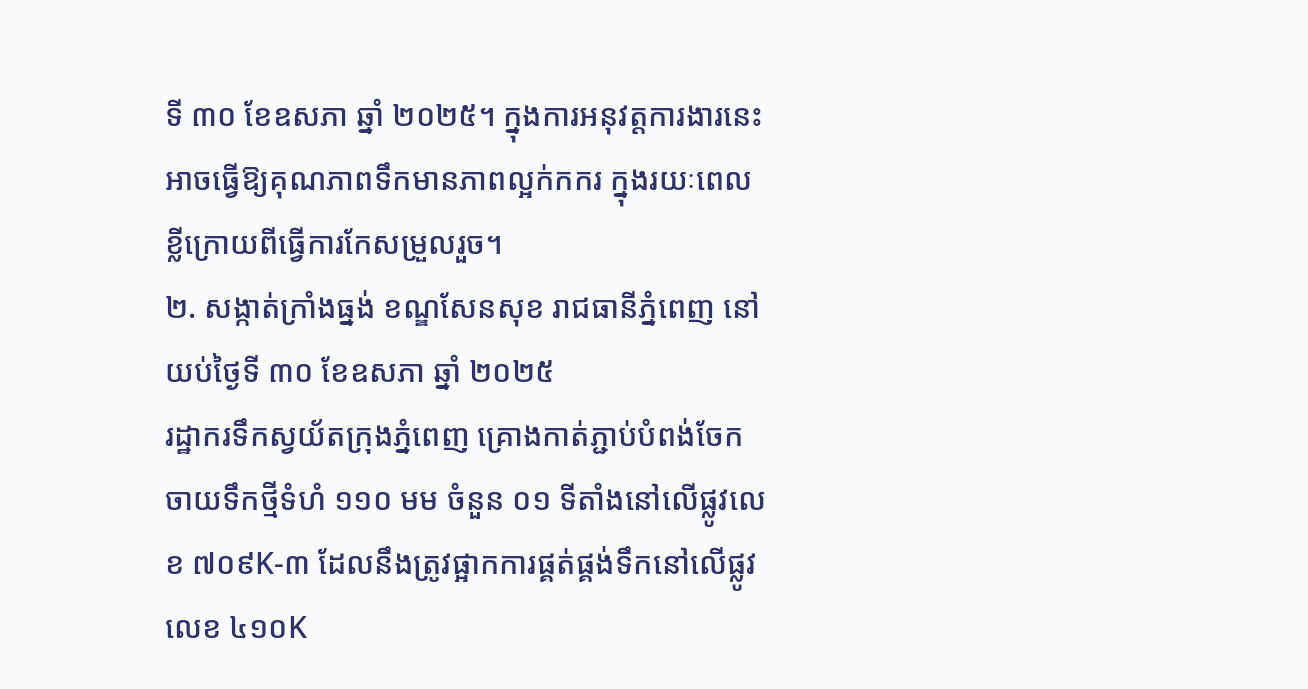ទី ៣០ ខែឧសភា ឆ្នាំ ២០២៥។ ក្នុងការអនុវត្តការងារនេះ អាចធ្វើឱ្យគុណភាពទឹកមានភាពល្អក់កករ ក្នុងរយៈពេលខ្លីក្រោយពីធ្វើការកែសម្រួលរួច។
២. សង្កាត់ក្រាំងធ្នង់ ខណ្ឌសែនសុខ រាជធានីភ្នំពេញ នៅយប់ថ្ងៃទី ៣០ ខែឧសភា ឆ្នាំ ២០២៥
រដ្ឋាករទឹកស្វយ័តក្រុងភ្នំពេញ គ្រោងកាត់ភ្ជាប់បំពង់ចែកចាយទឹកថ្មីទំហំ ១១០ មម ចំនួន ០១ ទីតាំងនៅលើផ្លូវលេខ ៧០៩K-៣ ដែលនឹងត្រូវផ្អាកការផ្គត់ផ្គង់ទឹកនៅលើផ្លូវលេខ ៤១០K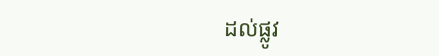ដល់ផ្លូវ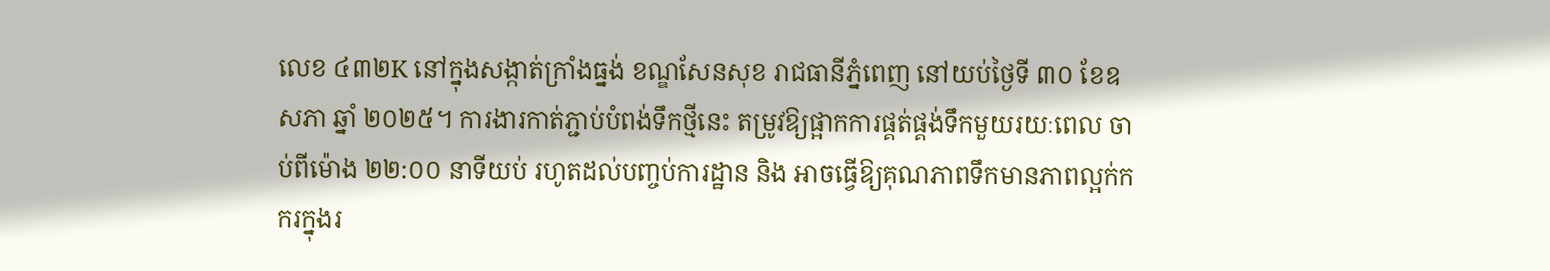លេខ ៤៣២K នៅក្នុងសង្កាត់ក្រាំងធ្នង់ ខណ្ឌសែនសុខ រាជធានីភ្នំពេញ នៅយប់ថ្ងៃទី ៣០ ខែឧសភា ឆ្នាំ ២០២៥។ ការងារកាត់ភ្ជាប់បំពង់ទឹកថ្មីនេះ តម្រូវឱ្យផ្អាកការផ្គត់ផ្គង់ទឹកមួយរយៈពេល ចាប់ពីម៉ោង ២២:០០ នាទីយប់ រហូតដល់បញ្ចប់ការដ្ឋាន និង អាចធ្វើឱ្យគុណភាពទឹកមានភាពល្អក់កករក្នុងរ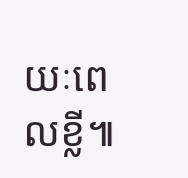យៈពេលខ្លី៕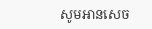សូមអានសេច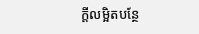ក្ដីលម្អិតបន្ថែ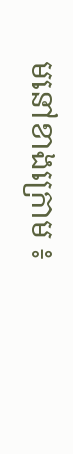មនៅខាងក្រោម ៖